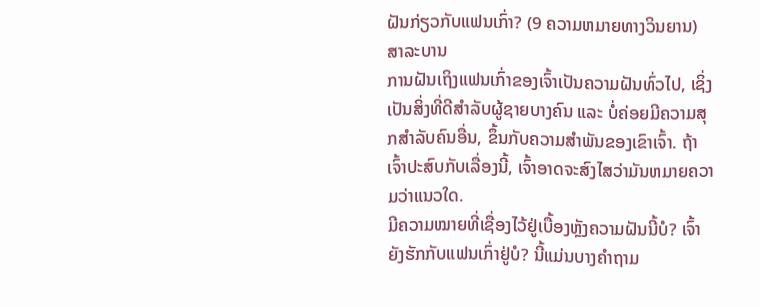ຝັນກ່ຽວກັບແຟນເກົ່າ? (9 ຄວາມຫມາຍທາງວິນຍານ)
ສາລະບານ
ການຝັນເຖິງແຟນເກົ່າຂອງເຈົ້າເປັນຄວາມຝັນທົ່ວໄປ, ເຊິ່ງເປັນສິ່ງທີ່ດີສຳລັບຜູ້ຊາຍບາງຄົນ ແລະ ບໍ່ຄ່ອຍມີຄວາມສຸກສຳລັບຄົນອື່ນ, ຂຶ້ນກັບຄວາມສຳພັນຂອງເຂົາເຈົ້າ. ຖ້າເຈົ້າປະສົບກັບເລື່ອງນີ້, ເຈົ້າອາດຈະສົງໄສວ່າມັນຫມາຍຄວາມວ່າແນວໃດ.
ມີຄວາມໝາຍທີ່ເຊື່ອງໄວ້ຢູ່ເບື້ອງຫຼັງຄວາມຝັນນີ້ບໍ? ເຈົ້າຍັງຮັກກັບແຟນເກົ່າຢູ່ບໍ? ນີ້ແມ່ນບາງຄຳຖາມ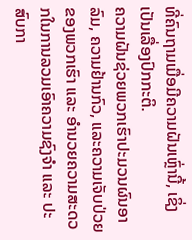ທີ່ຄົນຖາມເມື່ອມີຄວາມຝັນເຫຼົ່ານີ້, ເຊິ່ງເປັນເລື່ອງປົກກະຕິ.
ຄວາມຝັນຊ່ວຍພວກເຮົາປະມວນຜົນອາລົມ, ຄວາມຢ້ານກົວ, ແລະຄວາມເຈັບປ່ວຍຂອງພວກເຮົາ ແລະ ອຳນວຍຄວາມສະດວກໃນການລວມເອົາຄວາມຊົງຈຳ ແລະ ປະສົບກາ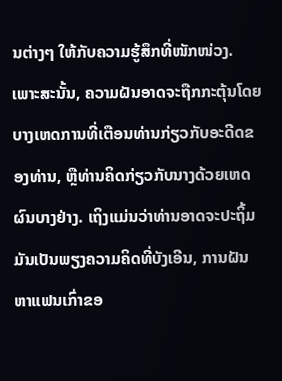ນຕ່າງໆ ໃຫ້ກັບຄວາມຮູ້ສຶກທີ່ໜັກໜ່ວງ.
ເພາະສະນັ້ນ, ຄວາມຝັນອາດຈະຖືກກະຕຸ້ນໂດຍບາງເຫດການທີ່ເຕືອນທ່ານກ່ຽວກັບອະດີດຂອງທ່ານ, ຫຼືທ່ານຄິດກ່ຽວກັບນາງດ້ວຍເຫດຜົນບາງຢ່າງ. ເຖິງແມ່ນວ່າທ່ານອາດຈະປະຖິ້ມມັນເປັນພຽງຄວາມຄິດທີ່ບັງເອີນ, ການຝັນຫາແຟນເກົ່າຂອ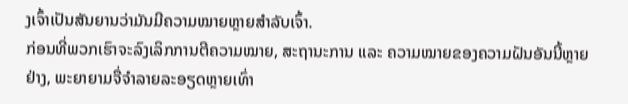ງເຈົ້າເປັນສັນຍານວ່າມັນມີຄວາມໝາຍຫຼາຍສຳລັບເຈົ້າ.
ກ່ອນທີ່ພວກເຮົາຈະລົງເລິກການຕີຄວາມໝາຍ, ສະຖານະການ ແລະ ຄວາມໝາຍຂອງຄວາມຝັນອັນນີ້ຫຼາຍຢ່າງ, ພະຍາຍາມຈື່ຈໍາລາຍລະອຽດຫຼາຍເທົ່າ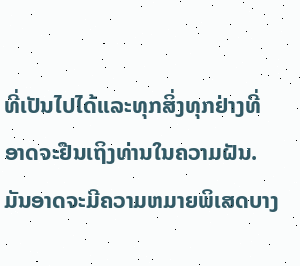ທີ່ເປັນໄປໄດ້ແລະທຸກສິ່ງທຸກຢ່າງທີ່ອາດຈະຢືນເຖິງທ່ານໃນຄວາມຝັນ. ມັນອາດຈະມີຄວາມຫມາຍພິເສດບາງ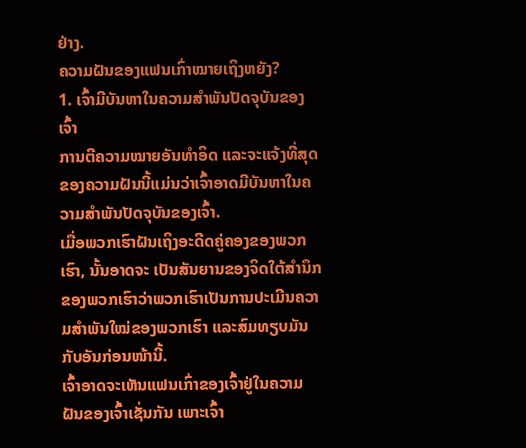ຢ່າງ.
ຄວາມຝັນຂອງແຟນເກົ່າໝາຍເຖິງຫຍັງ?
1. ເຈົ້າມີບັນຫາໃນຄວາມສຳພັນປັດຈຸບັນຂອງເຈົ້າ
ການຕີຄວາມໝາຍອັນທຳອິດ ແລະຈະແຈ້ງທີ່ສຸດຂອງຄວາມຝັນນີ້ແມ່ນວ່າເຈົ້າອາດມີບັນຫາໃນຄວາມສຳພັນປັດຈຸບັນຂອງເຈົ້າ.
ເມື່ອພວກເຮົາຝັນເຖິງອະດີດຄູ່ຄອງຂອງພວກເຮົາ, ນັ້ນອາດຈະ ເປັນສັນຍານຂອງຈິດໃຕ້ສໍານຶກຂອງພວກເຮົາວ່າພວກເຮົາເປັນການປະເມີນຄວາມສຳພັນໃໝ່ຂອງພວກເຮົາ ແລະສົມທຽບມັນກັບອັນກ່ອນໜ້ານີ້.
ເຈົ້າອາດຈະເຫັນແຟນເກົ່າຂອງເຈົ້າຢູ່ໃນຄວາມຝັນຂອງເຈົ້າເຊັ່ນກັນ ເພາະເຈົ້າ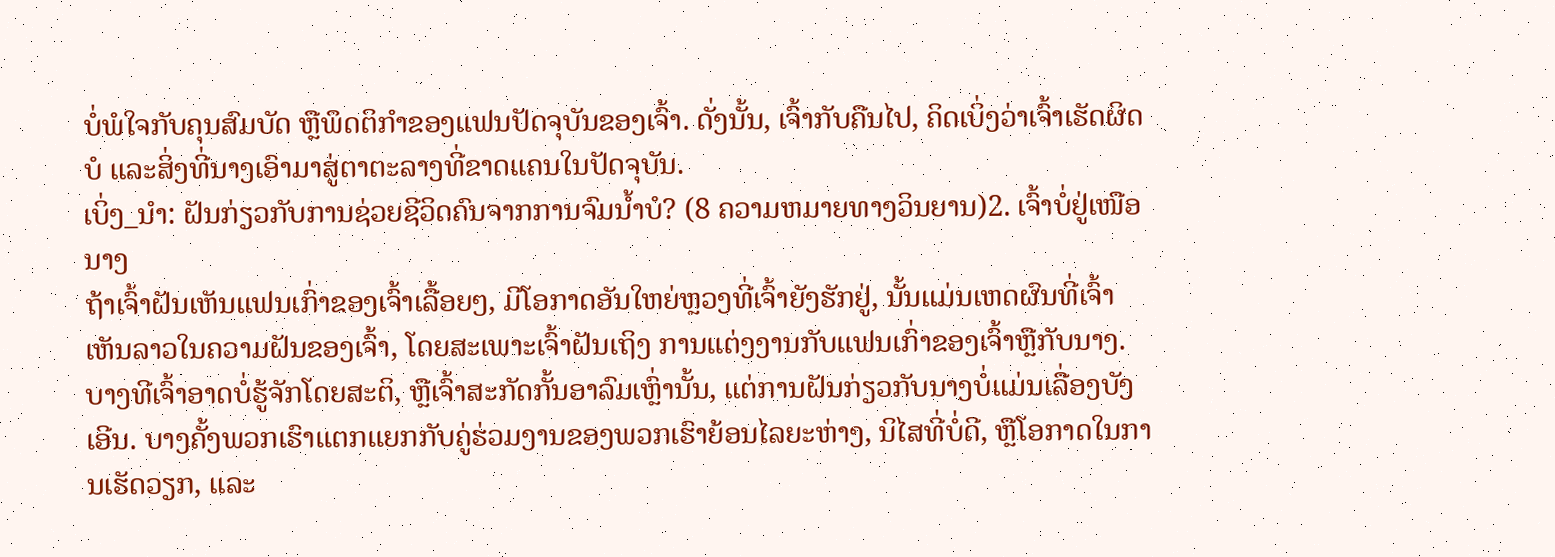ບໍ່ພໍໃຈກັບຄຸນສົມບັດ ຫຼືພຶດຕິກໍາຂອງແຟນປັດຈຸບັນຂອງເຈົ້າ. ດັ່ງນັ້ນ, ເຈົ້າກັບຄືນໄປ, ຄິດເບິ່ງວ່າເຈົ້າເຮັດຜິດບໍ ແລະສິ່ງທີ່ນາງເອົາມາສູ່ຕາຕະລາງທີ່ຂາດແຄນໃນປັດຈຸບັນ.
ເບິ່ງ_ນຳ: ຝັນກ່ຽວກັບການຊ່ວຍຊີວິດຄົນຈາກການຈົມນ້ຳບໍ? (8 ຄວາມຫມາຍທາງວິນຍານ)2. ເຈົ້າບໍ່ຢູ່ເໜືອນາງ
ຖ້າເຈົ້າຝັນເຫັນແຟນເກົ່າຂອງເຈົ້າເລື້ອຍໆ, ມີໂອກາດອັນໃຫຍ່ຫຼວງທີ່ເຈົ້າຍັງຮັກຢູ່, ນັ້ນແມ່ນເຫດຜົນທີ່ເຈົ້າເຫັນລາວໃນຄວາມຝັນຂອງເຈົ້າ, ໂດຍສະເພາະເຈົ້າຝັນເຖິງ ການແຕ່ງງານກັບແຟນເກົ່າຂອງເຈົ້າຫຼືກັບນາງ.
ບາງທີເຈົ້າອາດບໍ່ຮູ້ຈັກໂດຍສະຕິ, ຫຼືເຈົ້າສະກັດກັ້ນອາລົມເຫຼົ່ານັ້ນ, ແຕ່ການຝັນກ່ຽວກັບນາງບໍ່ແມ່ນເລື່ອງບັງເອີນ. ບາງຄັ້ງພວກເຮົາແຕກແຍກກັບຄູ່ຮ່ວມງານຂອງພວກເຮົາຍ້ອນໄລຍະຫ່າງ, ນິໄສທີ່ບໍ່ດີ, ຫຼືໂອກາດໃນການເຮັດວຽກ, ແລະ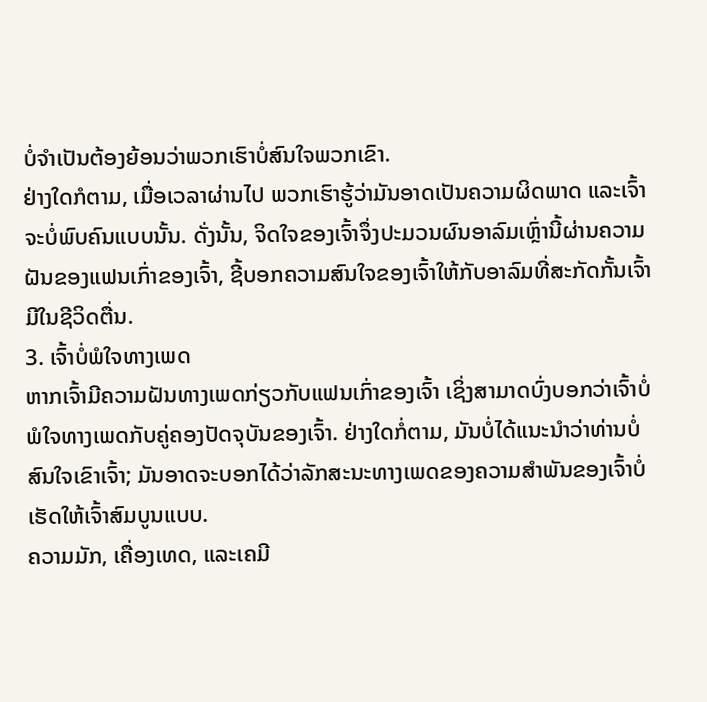ບໍ່ຈໍາເປັນຕ້ອງຍ້ອນວ່າພວກເຮົາບໍ່ສົນໃຈພວກເຂົາ.
ຢ່າງໃດກໍຕາມ, ເມື່ອເວລາຜ່ານໄປ ພວກເຮົາຮູ້ວ່າມັນອາດເປັນຄວາມຜິດພາດ ແລະເຈົ້າຈະບໍ່ພົບຄົນແບບນັ້ນ. ດັ່ງນັ້ນ, ຈິດໃຈຂອງເຈົ້າຈຶ່ງປະມວນຜົນອາລົມເຫຼົ່ານີ້ຜ່ານຄວາມຝັນຂອງແຟນເກົ່າຂອງເຈົ້າ, ຊີ້ບອກຄວາມສົນໃຈຂອງເຈົ້າໃຫ້ກັບອາລົມທີ່ສະກັດກັ້ນເຈົ້າມີໃນຊີວິດຕື່ນ.
3. ເຈົ້າບໍ່ພໍໃຈທາງເພດ
ຫາກເຈົ້າມີຄວາມຝັນທາງເພດກ່ຽວກັບແຟນເກົ່າຂອງເຈົ້າ ເຊິ່ງສາມາດບົ່ງບອກວ່າເຈົ້າບໍ່ພໍໃຈທາງເພດກັບຄູ່ຄອງປັດຈຸບັນຂອງເຈົ້າ. ຢ່າງໃດກໍ່ຕາມ, ມັນບໍ່ໄດ້ແນະນໍາວ່າທ່ານບໍ່ສົນໃຈເຂົາເຈົ້າ; ມັນອາດຈະບອກໄດ້ວ່າລັກສະນະທາງເພດຂອງຄວາມສຳພັນຂອງເຈົ້າບໍ່ເຮັດໃຫ້ເຈົ້າສົມບູນແບບ.
ຄວາມມັກ, ເຄື່ອງເທດ, ແລະເຄມີ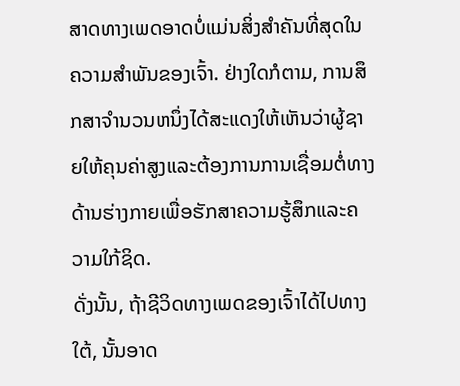ສາດທາງເພດອາດບໍ່ແມ່ນສິ່ງສຳຄັນທີ່ສຸດໃນຄວາມສຳພັນຂອງເຈົ້າ. ຢ່າງໃດກໍຕາມ, ການສຶກສາຈໍານວນຫນຶ່ງໄດ້ສະແດງໃຫ້ເຫັນວ່າຜູ້ຊາຍໃຫ້ຄຸນຄ່າສູງແລະຕ້ອງການການເຊື່ອມຕໍ່ທາງດ້ານຮ່າງກາຍເພື່ອຮັກສາຄວາມຮູ້ສຶກແລະຄວາມໃກ້ຊິດ.
ດັ່ງນັ້ນ, ຖ້າຊີວິດທາງເພດຂອງເຈົ້າໄດ້ໄປທາງໃຕ້, ນັ້ນອາດ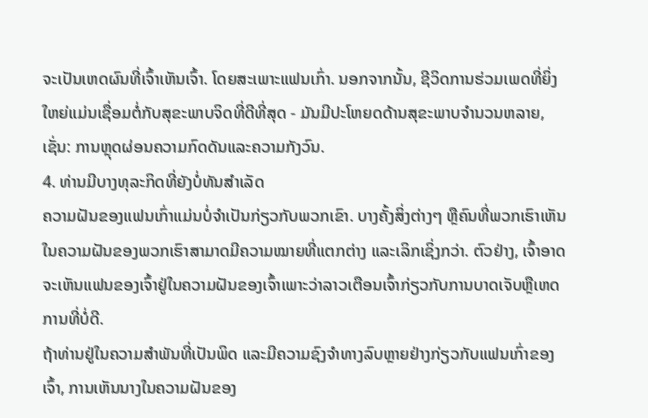ຈະເປັນເຫດຜົນທີ່ເຈົ້າເຫັນເຈົ້າ. ໂດຍສະເພາະແຟນເກົ່າ. ນອກຈາກນັ້ນ, ຊີວິດການຮ່ວມເພດທີ່ຍິ່ງໃຫຍ່ແມ່ນເຊື່ອມຕໍ່ກັບສຸຂະພາບຈິດທີ່ດີທີ່ສຸດ - ມັນມີປະໂຫຍດດ້ານສຸຂະພາບຈໍານວນຫລາຍ, ເຊັ່ນ: ການຫຼຸດຜ່ອນຄວາມກົດດັນແລະຄວາມກັງວົນ.
4. ທ່ານມີບາງທຸລະກິດທີ່ຍັງບໍ່ທັນສໍາເລັດ
ຄວາມຝັນຂອງແຟນເກົ່າແມ່ນບໍ່ຈໍາເປັນກ່ຽວກັບພວກເຂົາ. ບາງຄັ້ງສິ່ງຕ່າງໆ ຫຼືຄົນທີ່ພວກເຮົາເຫັນໃນຄວາມຝັນຂອງພວກເຮົາສາມາດມີຄວາມໝາຍທີ່ແຕກຕ່າງ ແລະເລິກເຊິ່ງກວ່າ. ຕົວຢ່າງ, ເຈົ້າອາດຈະເຫັນແຟນຂອງເຈົ້າຢູ່ໃນຄວາມຝັນຂອງເຈົ້າເພາະວ່າລາວເຕືອນເຈົ້າກ່ຽວກັບການບາດເຈັບຫຼືເຫດການທີ່ບໍ່ດີ.
ຖ້າທ່ານຢູ່ໃນຄວາມສຳພັນທີ່ເປັນພິດ ແລະມີຄວາມຊົງຈຳທາງລົບຫຼາຍຢ່າງກ່ຽວກັບແຟນເກົ່າຂອງເຈົ້າ, ການເຫັນນາງໃນຄວາມຝັນຂອງ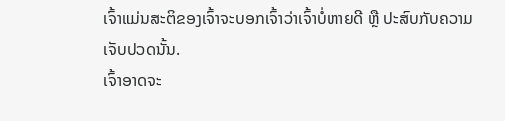ເຈົ້າແມ່ນສະຕິຂອງເຈົ້າຈະບອກເຈົ້າວ່າເຈົ້າບໍ່ຫາຍດີ ຫຼື ປະສົບກັບຄວາມເຈັບປວດນັ້ນ.
ເຈົ້າອາດຈະ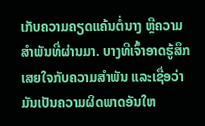ເກັບຄວາມຄຽດແຄ້ນຕໍ່ນາງ ຫຼືຄວາມສຳພັນທີ່ຜ່ານມາ. ບາງທີເຈົ້າອາດຮູ້ສຶກເສຍໃຈກັບຄວາມສໍາພັນ ແລະເຊື່ອວ່າມັນເປັນຄວາມຜິດພາດອັນໃຫ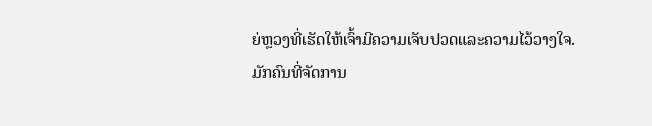ຍ່ຫຼວງທີ່ເຮັດໃຫ້ເຈົ້າມີຄວາມເຈັບປວດແລະຄວາມໄວ້ວາງໃຈ.
ມັກຄົນທີ່ຈັດການ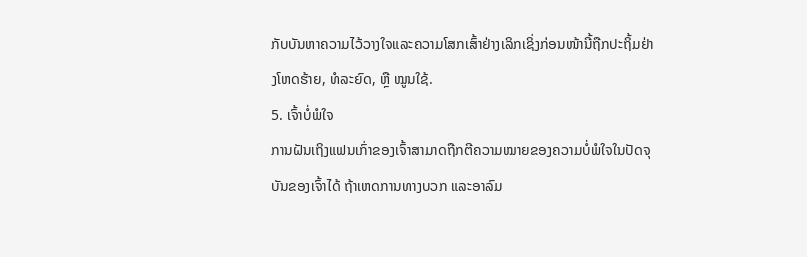ກັບບັນຫາຄວາມໄວ້ວາງໃຈແລະຄວາມໂສກເສົ້າຢ່າງເລິກເຊິ່ງກ່ອນໜ້ານີ້ຖືກປະຖິ້ມຢ່າງໂຫດຮ້າຍ, ທໍລະຍົດ, ຫຼື ໝູນໃຊ້.
5. ເຈົ້າບໍ່ພໍໃຈ
ການຝັນເຖິງແຟນເກົ່າຂອງເຈົ້າສາມາດຖືກຕີຄວາມໝາຍຂອງຄວາມບໍ່ພໍໃຈໃນປັດຈຸບັນຂອງເຈົ້າໄດ້ ຖ້າເຫດການທາງບວກ ແລະອາລົມ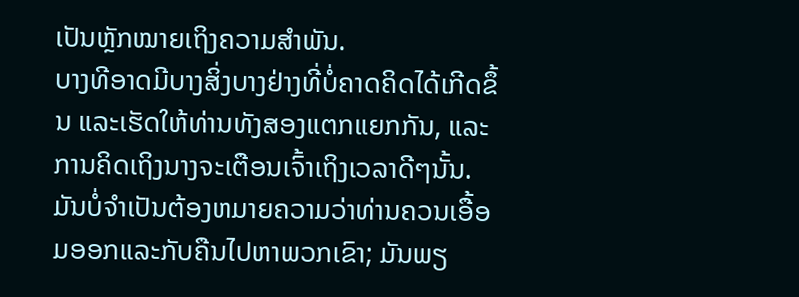ເປັນຫຼັກໝາຍເຖິງຄວາມສຳພັນ.
ບາງທີອາດມີບາງສິ່ງບາງຢ່າງທີ່ບໍ່ຄາດຄິດໄດ້ເກີດຂຶ້ນ ແລະເຮັດໃຫ້ທ່ານທັງສອງແຕກແຍກກັນ, ແລະການຄິດເຖິງນາງຈະເຕືອນເຈົ້າເຖິງເວລາດີໆນັ້ນ. ມັນບໍ່ຈໍາເປັນຕ້ອງຫມາຍຄວາມວ່າທ່ານຄວນເອື້ອມອອກແລະກັບຄືນໄປຫາພວກເຂົາ; ມັນພຽ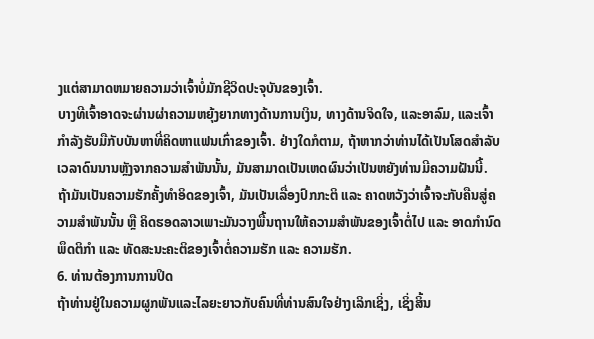ງແຕ່ສາມາດຫມາຍຄວາມວ່າເຈົ້າບໍ່ມັກຊີວິດປະຈຸບັນຂອງເຈົ້າ.
ບາງທີເຈົ້າອາດຈະຜ່ານຜ່າຄວາມຫຍຸ້ງຍາກທາງດ້ານການເງິນ, ທາງດ້ານຈິດໃຈ, ແລະອາລົມ, ແລະເຈົ້າກຳລັງຮັບມືກັບບັນຫາທີ່ຄິດຫາແຟນເກົ່າຂອງເຈົ້າ. ຢ່າງໃດກໍຕາມ, ຖ້າຫາກວ່າທ່ານໄດ້ເປັນໂສດສໍາລັບເວລາດົນນານຫຼັງຈາກຄວາມສໍາພັນນັ້ນ, ມັນສາມາດເປັນເຫດຜົນວ່າເປັນຫຍັງທ່ານມີຄວາມຝັນນີ້.
ຖ້າມັນເປັນຄວາມຮັກຄັ້ງທຳອິດຂອງເຈົ້າ, ມັນເປັນເລື່ອງປົກກະຕິ ແລະ ຄາດຫວັງວ່າເຈົ້າຈະກັບຄືນສູ່ຄວາມສຳພັນນັ້ນ ຫຼື ຄິດຮອດລາວເພາະມັນວາງພື້ນຖານໃຫ້ຄວາມສຳພັນຂອງເຈົ້າຕໍ່ໄປ ແລະ ອາດກຳນົດພຶດຕິກຳ ແລະ ທັດສະນະຄະຕິຂອງເຈົ້າຕໍ່ຄວາມຮັກ ແລະ ຄວາມຮັກ.
6. ທ່ານຕ້ອງການການປິດ
ຖ້າທ່ານຢູ່ໃນຄວາມຜູກພັນແລະໄລຍະຍາວກັບຄົນທີ່ທ່ານສົນໃຈຢ່າງເລິກເຊິ່ງ, ເຊິ່ງສິ້ນ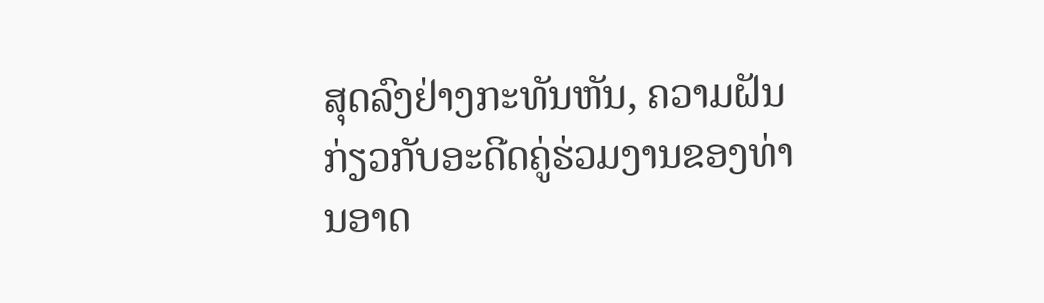ສຸດລົງຢ່າງກະທັນຫັນ, ຄວາມຝັນກ່ຽວກັບອະດີດຄູ່ຮ່ວມງານຂອງທ່ານອາດ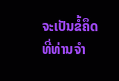ຈະເປັນຂໍ້ຄຶດທີ່ທ່ານຈໍາ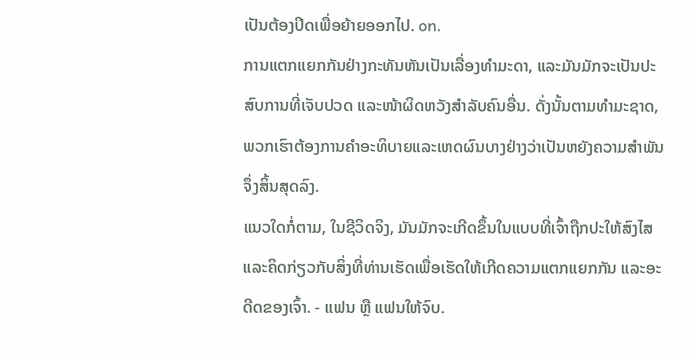ເປັນຕ້ອງປິດເພື່ອຍ້າຍອອກໄປ. on.
ການແຕກແຍກກັນຢ່າງກະທັນຫັນເປັນເລື່ອງທຳມະດາ, ແລະມັນມັກຈະເປັນປະສົບການທີ່ເຈັບປວດ ແລະໜ້າຜິດຫວັງສຳລັບຄົນອື່ນ. ດັ່ງນັ້ນຕາມທໍາມະຊາດ, ພວກເຮົາຕ້ອງການຄໍາອະທິບາຍແລະເຫດຜົນບາງຢ່າງວ່າເປັນຫຍັງຄວາມສຳພັນຈຶ່ງສິ້ນສຸດລົງ.
ແນວໃດກໍ່ຕາມ, ໃນຊີວິດຈິງ, ມັນມັກຈະເກີດຂຶ້ນໃນແບບທີ່ເຈົ້າຖືກປະໃຫ້ສົງໄສ ແລະຄິດກ່ຽວກັບສິ່ງທີ່ທ່ານເຮັດເພື່ອເຮັດໃຫ້ເກີດຄວາມແຕກແຍກກັນ ແລະອະດີດຂອງເຈົ້າ. - ແຟນ ຫຼື ແຟນໃຫ້ຈົບ.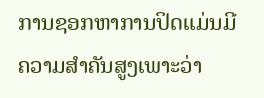ການຊອກຫາການປິດແມ່ນມີຄວາມສໍາຄັນສູງເພາະວ່າ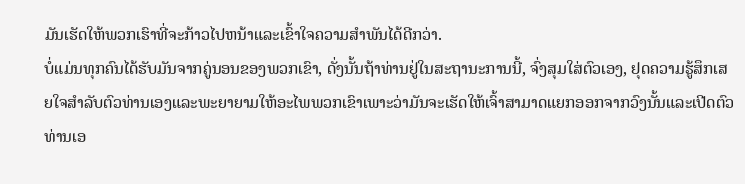ມັນເຮັດໃຫ້ພວກເຮົາທີ່ຈະກ້າວໄປຫນ້າແລະເຂົ້າໃຈຄວາມສໍາພັນໄດ້ດີກວ່າ.
ບໍ່ແມ່ນທຸກຄົນໄດ້ຮັບມັນຈາກຄູ່ນອນຂອງພວກເຂົາ, ດັ່ງນັ້ນຖ້າທ່ານຢູ່ໃນສະຖານະການນີ້, ຈົ່ງສຸມໃສ່ຕົວເອງ, ຢຸດຄວາມຮູ້ສຶກເສຍໃຈສໍາລັບຕົວທ່ານເອງແລະພະຍາຍາມໃຫ້ອະໄພພວກເຂົາເພາະວ່າມັນຈະເຮັດໃຫ້ເຈົ້າສາມາດແຍກອອກຈາກວົງນັ້ນແລະເປີດຕົວທ່ານເອ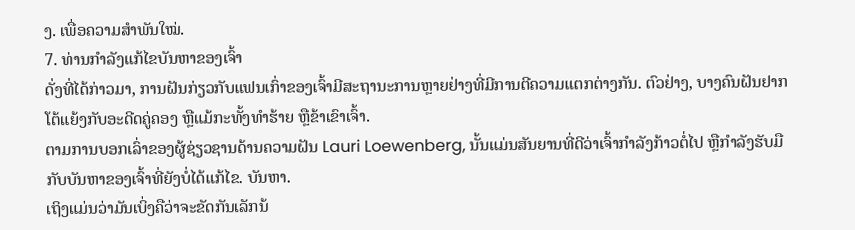ງ. ເພື່ອຄວາມສຳພັນໃໝ່.
7. ທ່ານກໍາລັງແກ້ໄຂບັນຫາຂອງເຈົ້າ
ດັ່ງທີ່ໄດ້ກ່າວມາ, ການຝັນກ່ຽວກັບແຟນເກົ່າຂອງເຈົ້າມີສະຖານະການຫຼາຍຢ່າງທີ່ມີການຕີຄວາມແຕກຕ່າງກັນ. ຕົວຢ່າງ, ບາງຄົນຝັນຢາກໂຕ້ແຍ້ງກັບອະດີດຄູ່ຄອງ ຫຼືແມ້ກະທັ້ງທຳຮ້າຍ ຫຼືຂ້າເຂົາເຈົ້າ.
ຕາມການບອກເລົ່າຂອງຜູ້ຊ່ຽວຊານດ້ານຄວາມຝັນ Lauri Loewenberg, ນັ້ນແມ່ນສັນຍານທີ່ດີວ່າເຈົ້າກຳລັງກ້າວຕໍ່ໄປ ຫຼືກຳລັງຮັບມືກັບບັນຫາຂອງເຈົ້າທີ່ຍັງບໍ່ໄດ້ແກ້ໄຂ. ບັນຫາ.
ເຖິງແມ່ນວ່າມັນເບິ່ງຄືວ່າຈະຂັດກັນເລັກນ້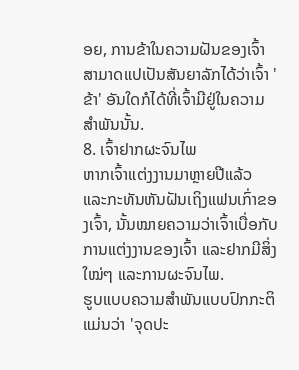ອຍ, ການຂ້າໃນຄວາມຝັນຂອງເຈົ້າສາມາດແປເປັນສັນຍາລັກໄດ້ວ່າເຈົ້າ 'ຂ້າ' ອັນໃດກໍໄດ້ທີ່ເຈົ້າມີຢູ່ໃນຄວາມສຳພັນນັ້ນ.
8. ເຈົ້າຢາກຜະຈົນໄພ
ຫາກເຈົ້າແຕ່ງງານມາຫຼາຍປີແລ້ວ ແລະກະທັນຫັນຝັນເຖິງແຟນເກົ່າຂອງເຈົ້າ, ນັ້ນໝາຍຄວາມວ່າເຈົ້າເບື່ອກັບການແຕ່ງງານຂອງເຈົ້າ ແລະຢາກມີສິ່ງໃໝ່ໆ ແລະການຜະຈົນໄພ.
ຮູບແບບຄວາມສຳພັນແບບປົກກະຕິແມ່ນວ່າ 'ຈຸດປະ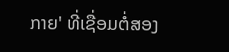ກາຍ' ທີ່ເຊື່ອມຕໍ່ສອງ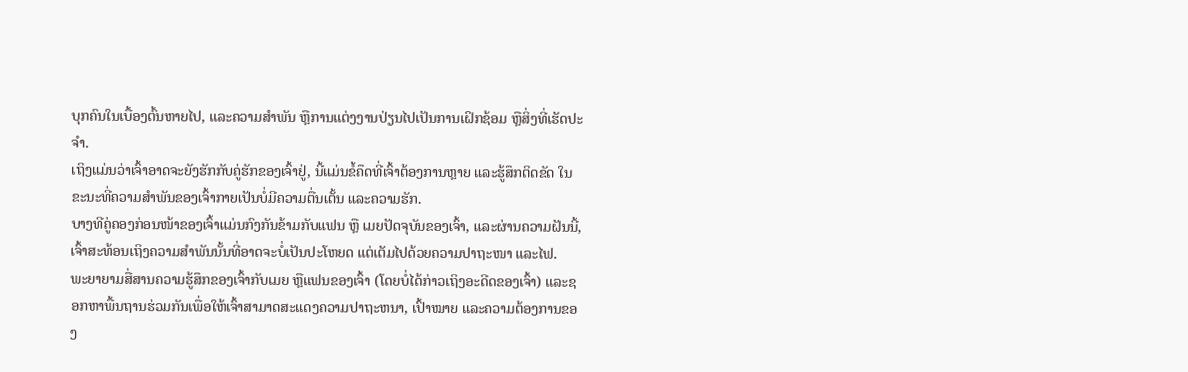ບຸກຄົນໃນເບື້ອງຕົ້ນຫາຍໄປ, ແລະຄວາມສຳພັນ ຫຼືການແຕ່ງງານປ່ຽນໄປເປັນການເຝິກຊ້ອມ ຫຼືສິ່ງທີ່ເຮັດປະຈຳ.
ເຖິງແມ່ນວ່າເຈົ້າອາດຈະຍັງຮັກກັບຄູ່ຮັກຂອງເຈົ້າຢູ່, ນີ້ແມ່ນຂໍ້ຄຶດທີ່ເຈົ້າຕ້ອງການຫຼາຍ ແລະຮູ້ສຶກຕິດຂັດ ໃນຂະນະທີ່ຄວາມສຳພັນຂອງເຈົ້າກາຍເປັນບໍ່ມີຄວາມຕື່ນເຕັ້ນ ແລະຄວາມຮັກ.
ບາງທີຄູ່ຄອງກ່ອນໜ້າຂອງເຈົ້າແມ່ນກົງກັນຂ້າມກັບແຟນ ຫຼື ເມຍປັດຈຸບັນຂອງເຈົ້າ, ແລະຜ່ານຄວາມຝັນນີ້, ເຈົ້າສະທ້ອນເຖິງຄວາມສຳພັນນັ້ນທີ່ອາດຈະບໍ່ເປັນປະໂຫຍດ ແຕ່ເຕັມໄປດ້ວຍຄວາມປາຖະໜາ ແລະໄຟ.
ພະຍາຍາມສື່ສານຄວາມຮູ້ສຶກຂອງເຈົ້າກັບເມຍ ຫຼືແຟນຂອງເຈົ້າ (ໂດຍບໍ່ໄດ້ກ່າວເຖິງອະດີດຂອງເຈົ້າ) ແລະຊອກຫາພື້ນຖານຮ່ວມກັນເພື່ອໃຫ້ເຈົ້າສາມາດສະແດງຄວາມປາຖະຫນາ, ເປົ້າໝາຍ ແລະຄວາມຕ້ອງການຂອງ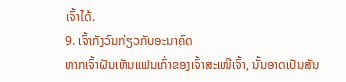ເຈົ້າໄດ້.
9. ເຈົ້າກັງວົນກ່ຽວກັບອະນາຄົດ
ຫາກເຈົ້າຝັນເຫັນແຟນເກົ່າຂອງເຈົ້າສະເໜີເຈົ້າ, ນັ້ນອາດເປັນສັນ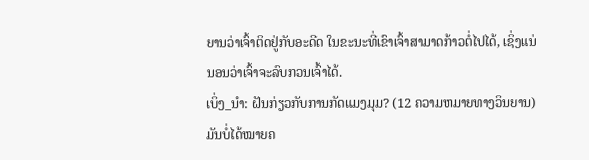ຍານວ່າເຈົ້າຕິດຢູ່ກັບອະດີດ ໃນຂະນະທີ່ເຂົາເຈົ້າສາມາດກ້າວຕໍ່ໄປໄດ້, ເຊິ່ງແນ່ນອນວ່າເຈົ້າຈະລົບກວນເຈົ້າໄດ້.
ເບິ່ງ_ນຳ: ຝັນກ່ຽວກັບການກັດແມງມຸມ? (12 ຄວາມຫມາຍທາງວິນຍານ)ມັນບໍ່ໄດ້ໝາຍຄ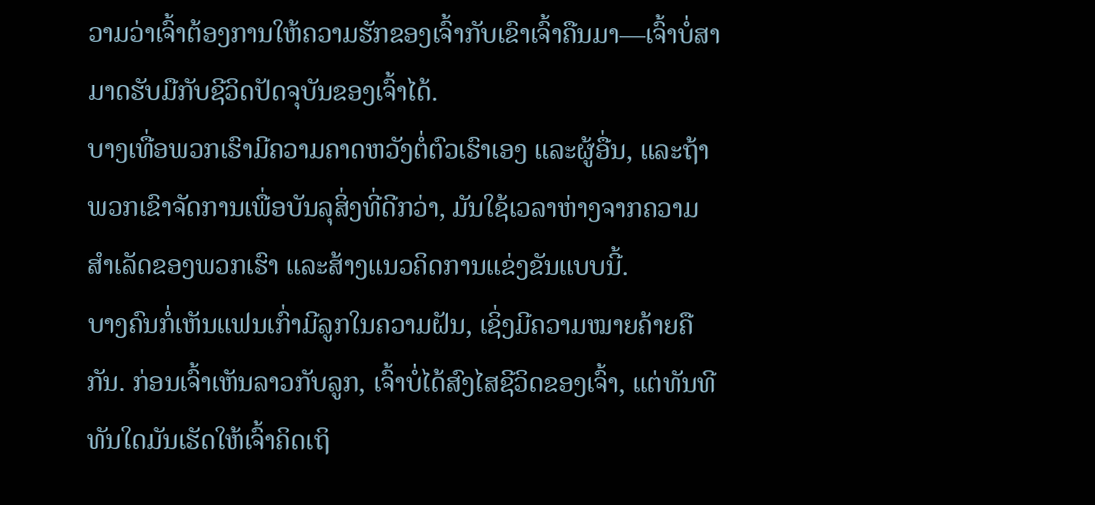ວາມວ່າເຈົ້າຕ້ອງການໃຫ້ຄວາມຮັກຂອງເຈົ້າກັບເຂົາເຈົ້າຄືນມາ—ເຈົ້າບໍ່ສາມາດຮັບມືກັບຊີວິດປັດຈຸບັນຂອງເຈົ້າໄດ້.
ບາງເທື່ອພວກເຮົາມີຄວາມຄາດຫວັງຕໍ່ຕົວເຮົາເອງ ແລະຜູ້ອື່ນ, ແລະຖ້າພວກເຂົາຈັດການເພື່ອບັນລຸສິ່ງທີ່ດີກວ່າ, ມັນໃຊ້ເວລາຫ່າງຈາກຄວາມສໍາເລັດຂອງພວກເຮົາ ແລະສ້າງແນວຄິດການແຂ່ງຂັນແບບນີ້.
ບາງຄົນກໍ່ເຫັນແຟນເກົ່າມີລູກໃນຄວາມຝັນ, ເຊິ່ງມີຄວາມໝາຍຄ້າຍຄືກັນ. ກ່ອນເຈົ້າເຫັນລາວກັບລູກ, ເຈົ້າບໍ່ໄດ້ສົງໄສຊີວິດຂອງເຈົ້າ, ແຕ່ທັນທີທັນໃດມັນເຮັດໃຫ້ເຈົ້າຄິດເຖິ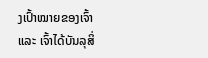ງເປົ້າໝາຍຂອງເຈົ້າ ແລະ ເຈົ້າໄດ້ບັນລຸສິ່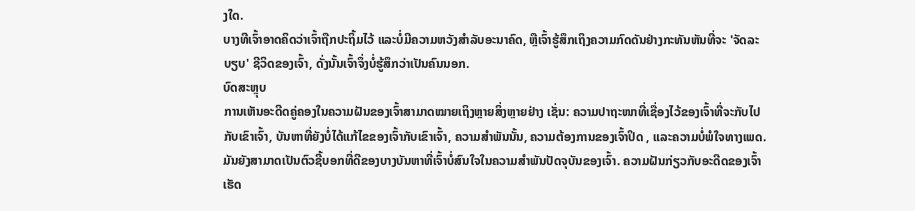ງໃດ.
ບາງທີເຈົ້າອາດຄິດວ່າເຈົ້າຖືກປະຖິ້ມໄວ້ ແລະບໍ່ມີຄວາມຫວັງສຳລັບອະນາຄົດ, ຫຼືເຈົ້າຮູ້ສຶກເຖິງຄວາມກົດດັນຢ່າງກະທັນຫັນທີ່ຈະ 'ຈັດລະບຽບ' ຊີວິດຂອງເຈົ້າ, ດັ່ງນັ້ນເຈົ້າຈຶ່ງບໍ່ຮູ້ສຶກວ່າເປັນຄົນນອກ.
ບົດສະຫຼຸບ
ການເຫັນອະດີດຄູ່ຄອງໃນຄວາມຝັນຂອງເຈົ້າສາມາດໝາຍເຖິງຫຼາຍສິ່ງຫຼາຍຢ່າງ ເຊັ່ນ: ຄວາມປາຖະໜາທີ່ເຊື່ອງໄວ້ຂອງເຈົ້າທີ່ຈະກັບໄປກັບເຂົາເຈົ້າ, ບັນຫາທີ່ຍັງບໍ່ໄດ້ແກ້ໄຂຂອງເຈົ້າກັບເຂົາເຈົ້າ, ຄວາມສໍາພັນນັ້ນ, ຄວາມຕ້ອງການຂອງເຈົ້າປິດ , ແລະຄວາມບໍ່ພໍໃຈທາງເພດ.
ມັນຍັງສາມາດເປັນຕົວຊີ້ບອກທີ່ດີຂອງບາງບັນຫາທີ່ເຈົ້າບໍ່ສົນໃຈໃນຄວາມສຳພັນປັດຈຸບັນຂອງເຈົ້າ. ຄວາມຝັນກ່ຽວກັບອະດີດຂອງເຈົ້າເຮັດ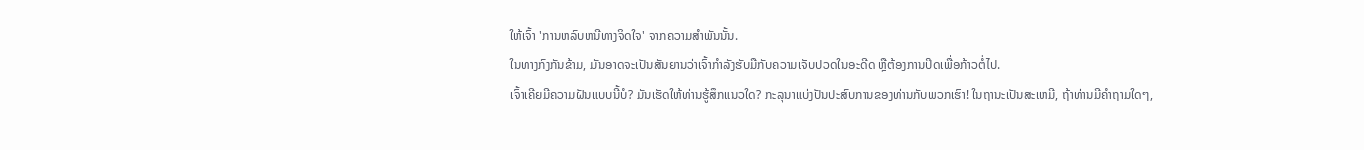ໃຫ້ເຈົ້າ 'ການຫລົບຫນີທາງຈິດໃຈ' ຈາກຄວາມສໍາພັນນັ້ນ.
ໃນທາງກົງກັນຂ້າມ, ມັນອາດຈະເປັນສັນຍານວ່າເຈົ້າກຳລັງຮັບມືກັບຄວາມເຈັບປວດໃນອະດີດ ຫຼືຕ້ອງການປິດເພື່ອກ້າວຕໍ່ໄປ.
ເຈົ້າເຄີຍມີຄວາມຝັນແບບນີ້ບໍ? ມັນເຮັດໃຫ້ທ່ານຮູ້ສຶກແນວໃດ? ກະລຸນາແບ່ງປັນປະສົບການຂອງທ່ານກັບພວກເຮົາ! ໃນຖານະເປັນສະເຫມີ, ຖ້າທ່ານມີຄໍາຖາມໃດໆ,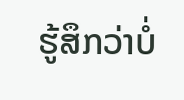ຮູ້ສຶກວ່າບໍ່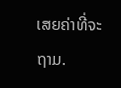ເສຍຄ່າທີ່ຈະຖາມ.